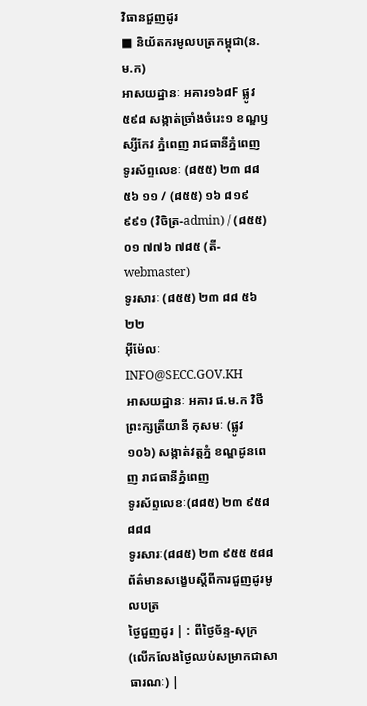វិធានជួញដូរ
■ និយ័តករមូលបត្រកម្ពុជា(ន.ម.ក)
អាសយដ្ឋានៈ អគារ១៦៨F ផ្លូវ៥៩៨ សង្កាត់ច្រាំងចំរេះ១ ខណ្ឌឫស្សីកែវ ភ្នំពេញ រាជធានីភ្នំពេញ
ទូរស័ព្ទលេខៈ (៨៥៥) ២៣ ៨៨ ៥៦ ១១ / (៨៥៥) ១៦ ៨១៩ ៩៩១ (វិចិត្រ-admin) / (៨៥៥) ០១ ៧៧៦ ៧៨៥ (តី-webmaster)
ទូរសារៈ (៨៥៥) ២៣ ៨៨ ៥៦ ២២
អ៊ីម៉ែលៈ INFO@SECC.GOV.KH
អាសយដ្ឋានៈ អគារ ផ.ម.ក វិថីព្រះក្សត្រីយានី កុសមៈ (ផ្លូវ ១០៦) សង្កាត់វត្តភ្នំ ខណ្ឌដូនពេញ រាជធានីភ្នំពេញ
ទូរស័ព្ទលេខៈ(៨៨៥) ២៣ ៩៥៨ ៨៨៨
ទូរសារៈ(៨៨៥) ២៣ ៩៥៥ ៥៨៨
ព័ត៌មានសង្ខេបស្តីពីការជួញដូរមូលបត្រ
ថ្ងៃជួញដូរ | : ពីថ្ងៃច័ន្ទ-សុក្រ (លើកលែងថ្ងៃឈប់សម្រាកជាសាធារណៈ) |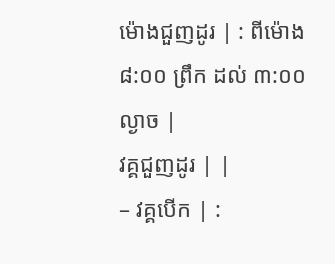ម៉ោងជួញដូរ | : ពីម៉ោង ៨:០០ ព្រឹក ដល់ ៣:០០ ល្ងាច |
វគ្គជួញដូរ | |
– វគ្គបើក | :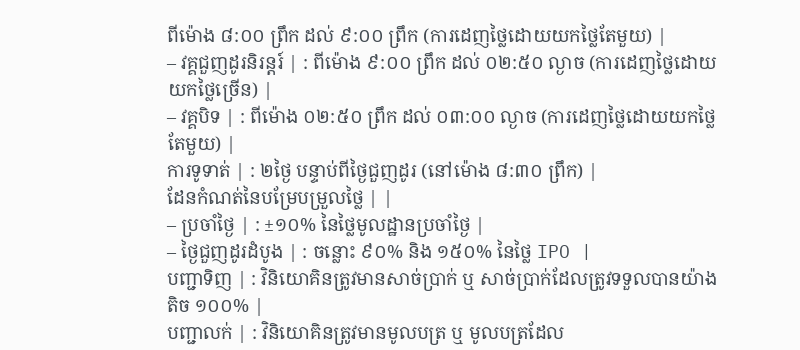ពីម៉ោង ៨:០០ ព្រឹក ដល់ ៩:០០ ព្រឹក (ការដេញថ្លៃដោយយកថ្លៃតែមួយ) |
– វគ្គជួញដូរនិរន្តរ៍ | : ពីម៉ោង ៩:០០ ព្រឹក ដល់ ០២:៥០ ល្ងាច (ការដេញថ្លៃដោយយកថ្លៃច្រើន) |
– វគ្គបិទ | : ពីម៉ោង ០២:៥០ ព្រឹក ដល់ ០៣:០០ ល្ងាច (ការដេញថ្លៃដោយយកថ្លៃតែមួយ) |
ការទូទាត់ | : ២ថ្ងៃ បន្ទាប់ពីថ្ងៃជួញដូរ (នៅម៉ោង ៨:៣០ ព្រឹក) |
ដែនកំណត់នៃបម្រែបម្រួលថ្លៃ | |
– ប្រចាំថ្ងៃ | : ±១០% នៃថ្លៃមូលដ្ឋានប្រចាំថ្ងៃ |
– ថ្ងៃជួញដូរដំបូង | : ចន្លោះ ៩០% និង ១៥០% នៃថ្លៃ IPO |
បញ្ជាទិញ | : វិនិយោគិនត្រូវមានសាច់ប្រាក់ ឬ សាច់ប្រាក់ដែលត្រូវទទួលបានយ៉ាងតិច ១០០% |
បញ្ជាលក់ | : វិនិយោគិនត្រូវមានមូលបត្រ ឬ មូលបត្រដែល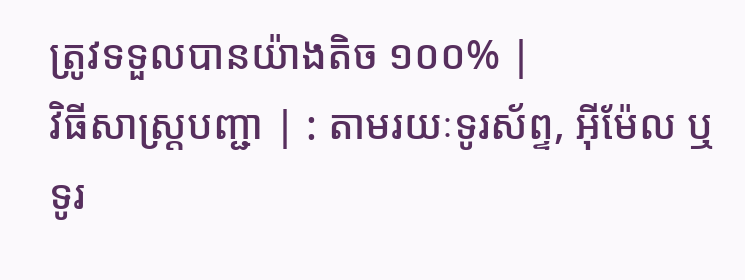ត្រូវទទួលបានយ៉ាងតិច ១០០% |
វិធីសាស្ត្របញ្ជា | : តាមរយៈទូរស័ព្ទ, អ៊ីម៉ែល ឬ ទូរ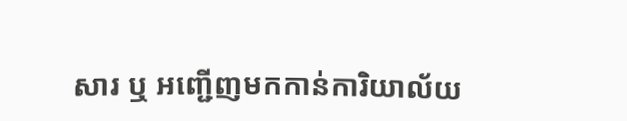សារ ឬ អញ្ជើញមកកាន់ការិយាល័យ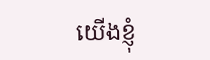យើងខ្ញុំ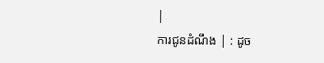|
ការជូនដំណឹង | : ដូច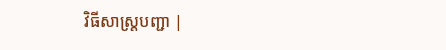វិធីសាស្ត្របញ្ជា |